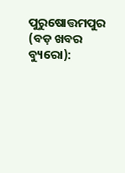ପୁରୁଷୋତ୍ତମପୁର (ବଡ଼ ଖବର ବ୍ୟୁରୋ):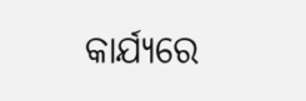କାର୍ଯ୍ୟରେ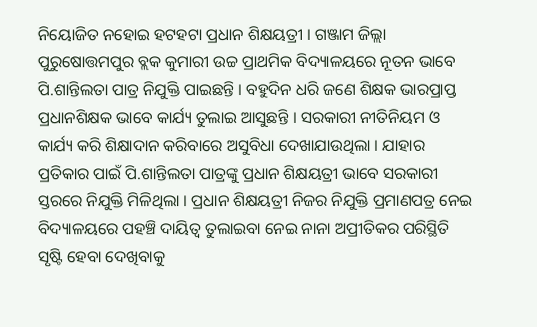ନିୟୋଜିତ ନହୋଇ ହଟହଟା ପ୍ରଧାନ ଶିକ୍ଷୟତ୍ରୀ । ଗଞ୍ଜାମ ଜିଲ୍ଲା ପୁରୁଷୋତ୍ତମପୁର ବ୍ଲକ କୁମାରୀ ଉଚ୍ଚ ପ୍ରାଥମିକ ବିଦ୍ୟାଳୟରେ ନୂତନ ଭାବେ ପି.ଶାନ୍ତିଲତା ପାତ୍ର ନିଯୁକ୍ତି ପାଇଛନ୍ତି । ବହୁଦିନ ଧରି ଜଣେ ଶିକ୍ଷକ ଭାରପ୍ରାପ୍ତ ପ୍ରଧାନଶିକ୍ଷକ ଭାବେ କାର୍ଯ୍ୟ ତୁଲାଇ ଆସୁଛନ୍ତି । ସରକାରୀ ନୀତିନିୟମ ଓ କାର୍ଯ୍ୟ କରି ଶିକ୍ଷାଦାନ କରିବାରେ ଅସୁବିଧା ଦେଖାଯାଉଥିଲା । ଯାହାର ପ୍ରତିକାର ପାଇଁ ପି.ଶାନ୍ତିଲତା ପାତ୍ରଙ୍କୁ ପ୍ରଧାନ ଶିକ୍ଷୟତ୍ରୀ ଭାବେ ସରକାରୀ ସ୍ତରରେ ନିଯୁକ୍ତି ମିଳିଥିଲା । ପ୍ରଧାନ ଶିକ୍ଷୟତ୍ରୀ ନିଜର ନିଯୁକ୍ତି ପ୍ରମାଣପତ୍ର ନେଇ ବିଦ୍ୟାଳୟରେ ପହଞ୍ଚି ଦାୟିତ୍ୱ ତୁଲାଇବା ନେଇ ନାନା ଅପ୍ରୀତିକର ପରିସ୍ଥିତି ସୃଷ୍ଟି ହେବା ଦେଖିବାକୁ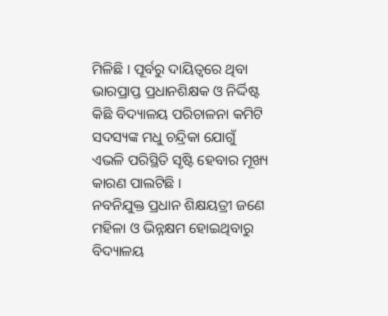ମିଳିଛି । ପୂର୍ବରୁ ଦାୟିତ୍ୱରେ ଥିବା ଭାରପ୍ରାପ୍ତ ପ୍ରଧାନଶିକ୍ଷକ ଓ ନିର୍ଦ୍ଦିଷ୍ଟ କିଛି ବିଦ୍ୟାଳୟ ପରିଚାଳନା କମିଟି ସଦସ୍ୟଙ୍କ ମଧୁ ଚନ୍ଦ୍ରିକା ଯୋଗୁଁ ଏଭଳି ପରିସ୍ଥିତି ସୃଷ୍ଟି ହେବାର ମୂଖ୍ୟ କାରଣ ପାଲଟିଛି ।
ନବନିଯୁକ୍ତ ପ୍ରଧାନ ଶିକ୍ଷୟତ୍ରୀ ଜଣେ ମହିଳା ଓ ଭିନ୍ନକ୍ଷମ ହୋଇଥିବାରୁ ବିଦ୍ୟାଳୟ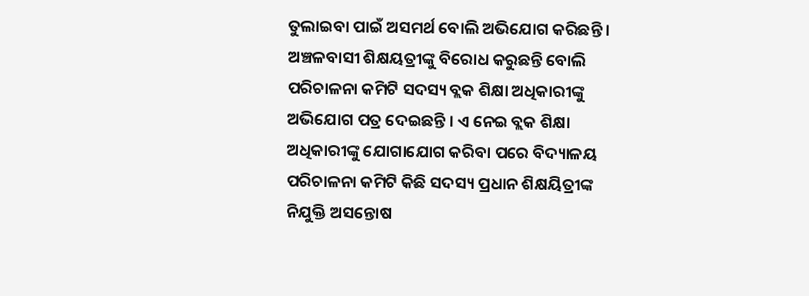ତୁଲାଇବା ପାଇଁ ଅସମର୍ଥ ବୋଲି ଅଭିଯୋଗ କରିଛନ୍ତି । ଅଞ୍ଚଳବାସୀ ଶିକ୍ଷୟତ୍ରୀଙ୍କୁ ବିରୋଧ କରୁଛନ୍ତି ବୋଲି ପରିଚାଳନା କମିଟି ସଦସ୍ୟ ବ୍ଲକ ଶିକ୍ଷା ଅଧିକାରୀଙ୍କୁ ଅଭିଯୋଗ ପତ୍ର ଦେଇଛନ୍ତି । ଏ ନେଇ ବ୍ଲକ ଶିକ୍ଷା ଅଧିକାରୀଙ୍କୁ ଯୋଗାଯୋଗ କରିବା ପରେ ବିଦ୍ୟାଳୟ ପରିଚାଳନା କମିଟି କିଛି ସଦସ୍ୟ ପ୍ରଧାନ ଶିକ୍ଷୟିତ୍ରୀଙ୍କ ନିଯୁକ୍ତି ଅସନ୍ତୋଷ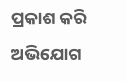ପ୍ରକାଶ କରି ଅଭିଯୋଗ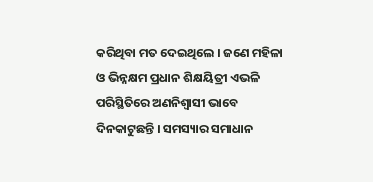କରିଥିବା ମତ ଦେଇଥିଲେ । ଜଣେ ମହିଳା ଓ ଭିନ୍ନକ୍ଷମ ପ୍ରଧାନ ଶିକ୍ଷୟିତ୍ରୀ ଏଭଳି ପରିସ୍ଥିତିରେ ଅଣନିଶ୍ୱାସୀ ଭାବେ ଦିନକାଟୁଛନ୍ତି । ସମସ୍ୟାର ସମାଧାନ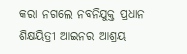କରା ନଗଲେ ନବନିଯୁକ୍ତ ପ୍ରଧାନ ଶିକ୍ଷୟିତ୍ରୀ ଆଇନର ଆଶ୍ରୟ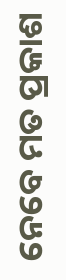ନେବେ ମତ ପ୍ରକାଶ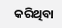କରିଥିବା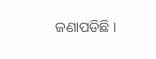ଜଣାପଡିଛି ।